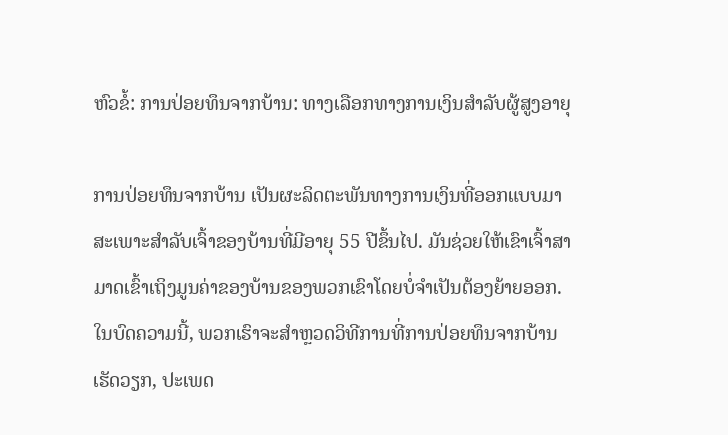ຫົວຂໍ້: ການປ່ອຍທຶນຈາກບ້ານ: ທາງເລືອກທາງການເງິນສຳລັບຜູ້ສູງອາຍຸ

ການປ່ອຍທຶນຈາກບ້ານ ເປັນຜະລິດຕະພັນທາງການເງິນທີ່ອອກແບບມາສະເພາະສຳລັບເຈົ້າຂອງບ້ານທີ່ມີອາຍຸ 55 ປີຂຶ້ນໄປ. ມັນຊ່ວຍໃຫ້ເຂົາເຈົ້າສາມາດເຂົ້າເຖິງມູນຄ່າຂອງບ້ານຂອງພວກເຂົາໂດຍບໍ່ຈຳເປັນຕ້ອງຍ້າຍອອກ. ໃນບົດຄວາມນີ້, ພວກເຮົາຈະສຳຫຼວດວິທີການທີ່ການປ່ອຍທຶນຈາກບ້ານເຮັດວຽກ, ປະເພດ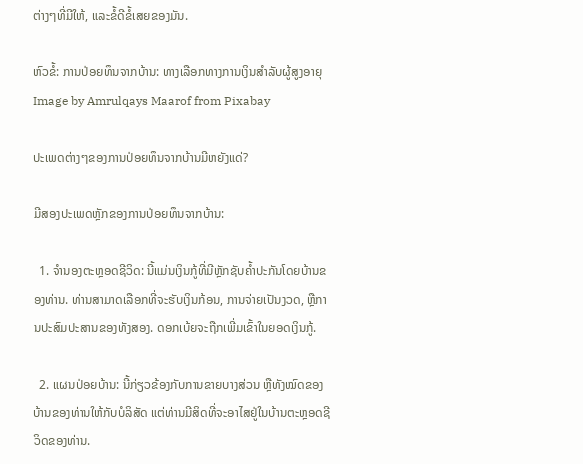ຕ່າງໆທີ່ມີໃຫ້, ແລະຂໍ້ດີຂໍ້ເສຍຂອງມັນ.

ຫົວຂໍ້: ການປ່ອຍທຶນຈາກບ້ານ: ທາງເລືອກທາງການເງິນສຳລັບຜູ້ສູງອາຍຸ Image by Amrulqays Maarof from Pixabay

ປະເພດຕ່າງໆຂອງການປ່ອຍທຶນຈາກບ້ານມີຫຍັງແດ່?

ມີສອງປະເພດຫຼັກຂອງການປ່ອຍທຶນຈາກບ້ານ:

  1. ຈຳນອງຕະຫຼອດຊີວິດ: ນີ້ແມ່ນເງິນກູ້ທີ່ມີຫຼັກຊັບຄ້ຳປະກັນໂດຍບ້ານຂອງທ່ານ. ທ່ານສາມາດເລືອກທີ່ຈະຮັບເງິນກ້ອນ, ການຈ່າຍເປັນງວດ, ຫຼືການປະສົມປະສານຂອງທັງສອງ. ດອກເບ້ຍຈະຖືກເພີ່ມເຂົ້າໃນຍອດເງິນກູ້.

  2. ແຜນປ່ອຍບ້ານ: ນີ້ກ່ຽວຂ້ອງກັບການຂາຍບາງສ່ວນ ຫຼືທັງໝົດຂອງບ້ານຂອງທ່ານໃຫ້ກັບບໍລິສັດ ແຕ່ທ່ານມີສິດທີ່ຈະອາໄສຢູ່ໃນບ້ານຕະຫຼອດຊີວິດຂອງທ່ານ.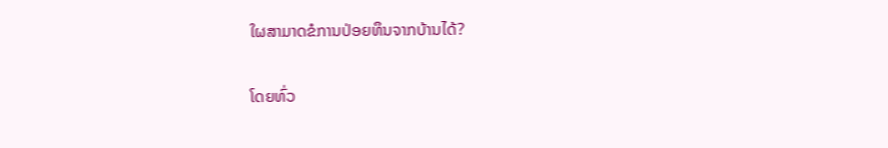ໃຜສາມາດຂໍການປ່ອຍທຶນຈາກບ້ານໄດ້?

ໂດຍທົ່ວ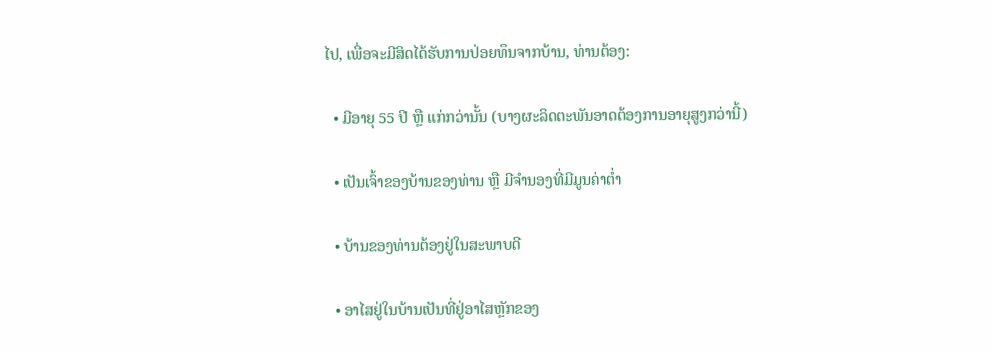ໄປ, ເພື່ອຈະມີສິດໄດ້ຮັບການປ່ອຍທຶນຈາກບ້ານ, ທ່ານຕ້ອງ:

  • ມີອາຍຸ 55 ປີ ຫຼື ແກ່ກວ່ານັ້ນ (ບາງຜະລິດຕະພັນອາດຕ້ອງການອາຍຸສູງກວ່ານີ້)

  • ເປັນເຈົ້າຂອງບ້ານຂອງທ່ານ ຫຼື ມີຈຳນອງທີ່ມີມູນຄ່າຕ່ຳ

  • ບ້ານຂອງທ່ານຕ້ອງຢູ່ໃນສະພາບດີ

  • ອາໄສຢູ່ໃນບ້ານເປັນທີ່ຢູ່ອາໄສຫຼັກຂອງ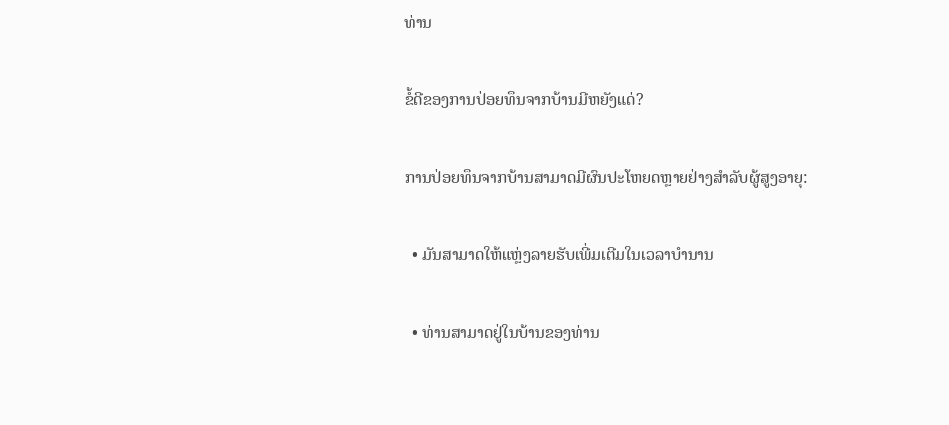ທ່ານ

ຂໍ້ດີຂອງການປ່ອຍທຶນຈາກບ້ານມີຫຍັງແດ່?

ການປ່ອຍທຶນຈາກບ້ານສາມາດມີຜົນປະໂຫຍດຫຼາຍຢ່າງສຳລັບຜູ້ສູງອາຍຸ:

  • ມັນສາມາດໃຫ້ແຫຼ່ງລາຍຮັບເພີ່ມເຕີມໃນເວລາບຳນານ

  • ທ່ານສາມາດຢູ່ໃນບ້ານຂອງທ່ານ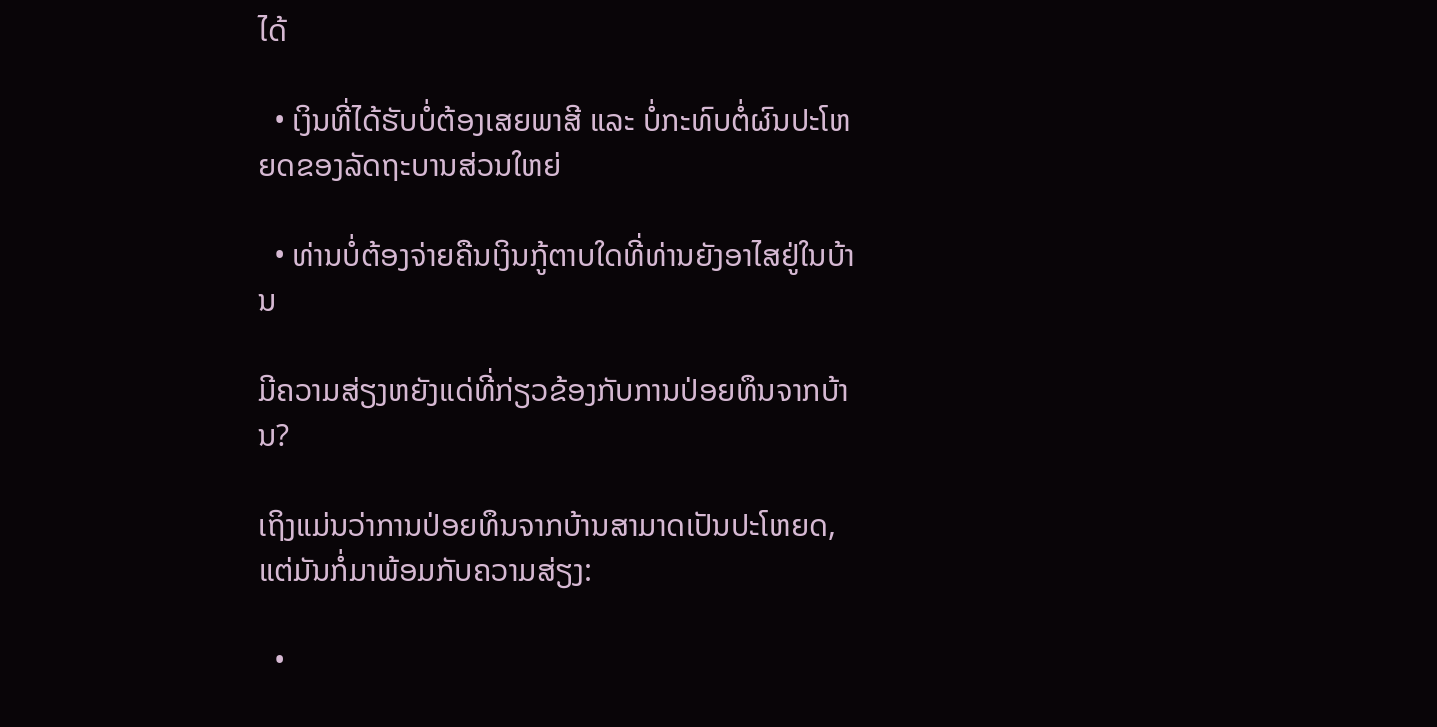ໄດ້

  • ເງິນທີ່ໄດ້ຮັບບໍ່ຕ້ອງເສຍພາສີ ແລະ ບໍ່ກະທົບຕໍ່ຜົນປະໂຫຍດຂອງລັດຖະບານສ່ວນໃຫຍ່

  • ທ່ານບໍ່ຕ້ອງຈ່າຍຄືນເງິນກູ້ຕາບໃດທີ່ທ່ານຍັງອາໄສຢູ່ໃນບ້ານ

ມີຄວາມສ່ຽງຫຍັງແດ່ທີ່ກ່ຽວຂ້ອງກັບການປ່ອຍທຶນຈາກບ້ານ?

ເຖິງແມ່ນວ່າການປ່ອຍທຶນຈາກບ້ານສາມາດເປັນປະໂຫຍດ, ແຕ່ມັນກໍ່ມາພ້ອມກັບຄວາມສ່ຽງ:

  •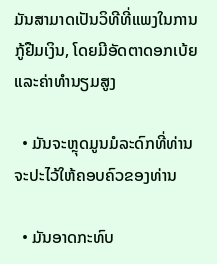ມັນສາມາດເປັນວິທີທີ່ແພງໃນການກູ້ຢືມເງິນ, ໂດຍມີອັດຕາດອກເບ້ຍ ແລະຄ່າທຳນຽມສູງ

  • ມັນຈະຫຼຸດມູນມໍລະດົກທີ່ທ່ານຈະປະໄວ້ໃຫ້ຄອບຄົວຂອງທ່ານ

  • ມັນອາດກະທົບ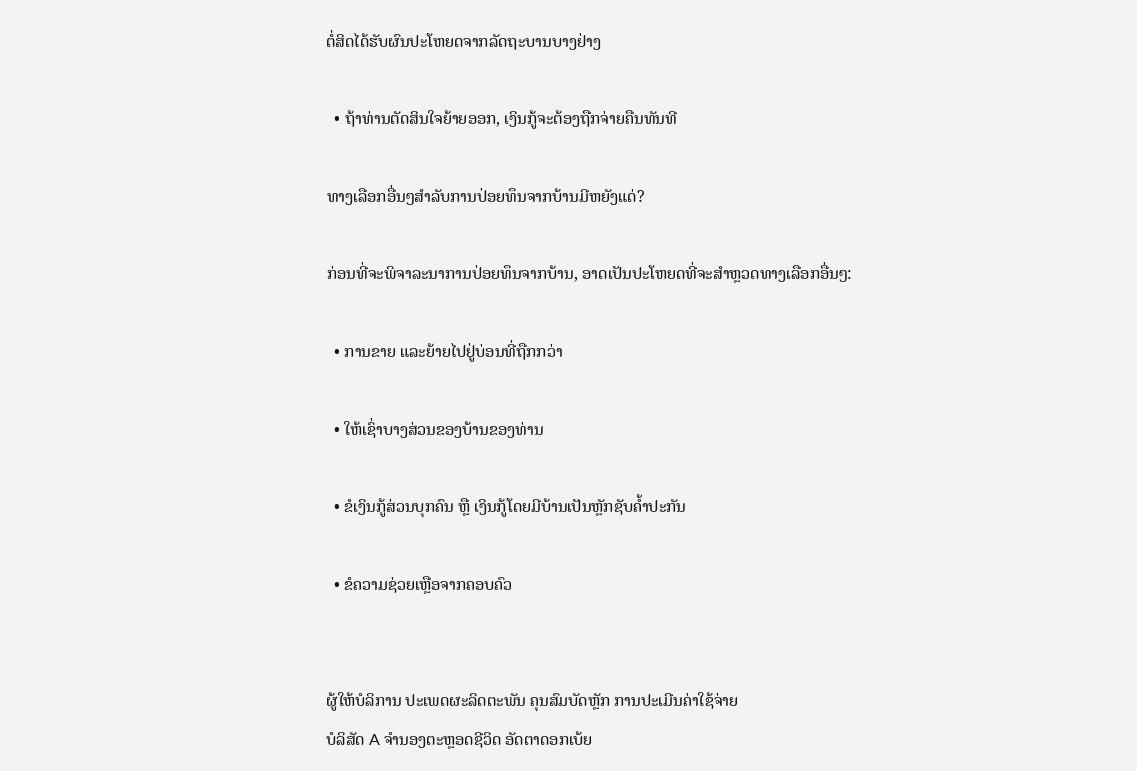ຕໍ່ສິດໄດ້ຮັບຜົນປະໂຫຍດຈາກລັດຖະບານບາງຢ່າງ

  • ຖ້າທ່ານຕັດສິນໃຈຍ້າຍອອກ, ເງິນກູ້ຈະຕ້ອງຖືກຈ່າຍຄືນທັນທີ

ທາງເລືອກອື່ນໆສຳລັບການປ່ອຍທຶນຈາກບ້ານມີຫຍັງແດ່?

ກ່ອນທີ່ຈະພິຈາລະນາການປ່ອຍທຶນຈາກບ້ານ, ອາດເປັນປະໂຫຍດທີ່ຈະສຳຫຼວດທາງເລືອກອື່ນໆ:

  • ການຂາຍ ແລະຍ້າຍໄປຢູ່ບ່ອນທີ່ຖືກກວ່າ

  • ໃຫ້ເຊົ່າບາງສ່ວນຂອງບ້ານຂອງທ່ານ

  • ຂໍເງິນກູ້ສ່ວນບຸກຄົນ ຫຼື ເງິນກູ້ໂດຍມີບ້ານເປັນຫຼັກຊັບຄ້ຳປະກັນ

  • ຂໍຄວາມຊ່ວຍເຫຼືອຈາກຄອບຄົວ


ຜູ້ໃຫ້ບໍລິການ ປະເພດຜະລິດຕະພັນ ຄຸນສົມບັດຫຼັກ ການປະເມີນຄ່າໃຊ້ຈ່າຍ
ບໍລິສັດ A ຈຳນອງຕະຫຼອດຊີວິດ ອັດຕາດອກເບ້ຍ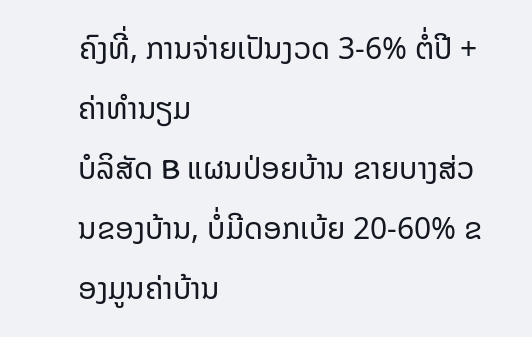ຄົງທີ່, ການຈ່າຍເປັນງວດ 3-6% ຕໍ່ປີ + ຄ່າທຳນຽມ
ບໍລິສັດ B ແຜນປ່ອຍບ້ານ ຂາຍບາງສ່ວນຂອງບ້ານ, ບໍ່ມີດອກເບ້ຍ 20-60% ຂອງມູນຄ່າບ້ານ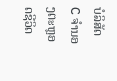ບໍລິສັດ C ຈຳນອງຕະຫຼອດຊີວິດ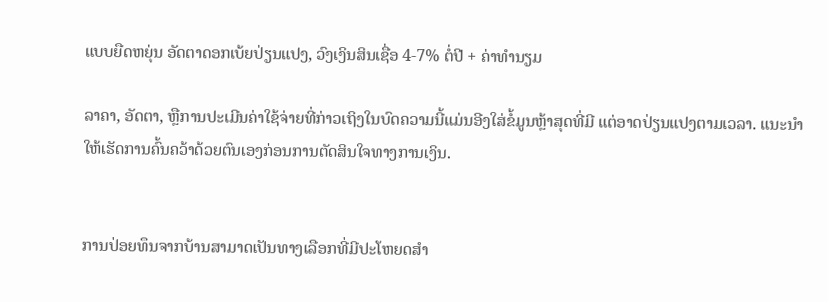ແບບຍືດຫຍຸ່ນ ອັດຕາດອກເບ້ຍປ່ຽນແປງ, ວົງເງິນສິນເຊື່ອ 4-7% ຕໍ່ປີ + ຄ່າທຳນຽມ

ລາຄາ, ອັດຕາ, ຫຼືການປະເມີນຄ່າໃຊ້ຈ່າຍທີ່ກ່າວເຖິງໃນບົດຄວາມນີ້ແມ່ນອີງໃສ່ຂໍ້ມູນຫຼ້າສຸດທີ່ມີ ແຕ່ອາດປ່ຽນແປງຕາມເວລາ. ແນະນຳໃຫ້ເຮັດການຄົ້ນຄວ້າດ້ວຍຕົນເອງກ່ອນການຕັດສິນໃຈທາງການເງິນ.


ການປ່ອຍທຶນຈາກບ້ານສາມາດເປັນທາງເລືອກທີ່ມີປະໂຫຍດສຳ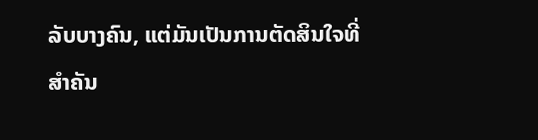ລັບບາງຄົນ, ແຕ່ມັນເປັນການຕັດສິນໃຈທີ່ສຳຄັນ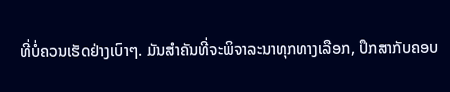ທີ່ບໍ່ຄວນເຮັດຢ່າງເບົາໆ. ມັນສຳຄັນທີ່ຈະພິຈາລະນາທຸກທາງເລືອກ, ປຶກສາກັບຄອບ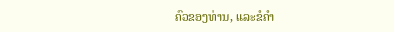ຄົວຂອງທ່ານ, ແລະຂໍຄຳ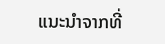ແນະນຳຈາກທີ່